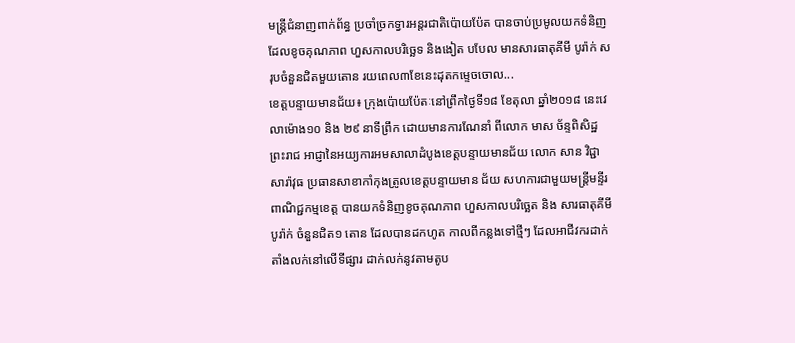មន្ត្រីជំនាញពាក់ព័ន្ធ ប្រចាំច្រកទ្វារអន្តរជាតិប៉ោយប៉ែត បានចាប់ប្រមូលយកទំនិញដែលខូចគុណភាព ហួសកាលបរិច្ឆេទ និងងៀត បបែល មានសារធាតុគីមី បូរ៉ាក់ សរុបចំនួនជិតមួយតោន រយពេល៣ខែនេះដុតកម្ទេចចោល...
ខេត្តបន្ទាយមានជ័យ៖ ក្រុងប៉ោយប៉ែតៈនៅព្រឹកថ្ងៃទី១៨ ខែតុលា ឆ្នាំ២០១៨ នេះវេលាម៉ោង១០ និង ២៩ នាទីព្រឹក ដោយមានការណែនាំ ពីលោក មាស ច័ន្ទពិសិដ្ឋ ព្រះរាជ អាជ្ញានៃអយ្យការអមសាលាដំបូងខេត្តបន្ទាយមានជ័យ លោក សាន វិជ្ជាសារ៉ាវុធ ប្រធានសាខាកាំកុងត្រូលខេត្តបន្ទាយមាន ជ័យ សហការជាមួយមន្ត្រីមន្ទីរពាណិជ្ជកម្មខេត្ត បានយកទំនិញខូចគុណភាព ហួសកាលបរិច្ឆេត និង សារធាតុគីមី បូរ៉ាក់ ចំនួនជិត១ តោន ដែលបានដកហូត កាលពីកន្លងទៅថ្មីៗ ដែលអាជីវករដាក់តាំងលក់នៅលើទីផ្សារ ដាក់លក់នូវតាមតូប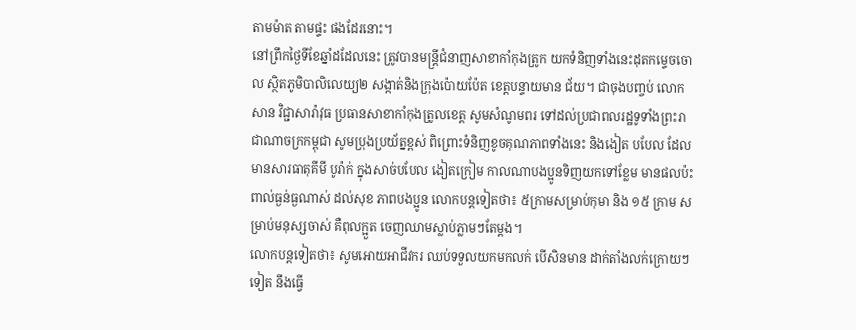តាមម៉ាត តាមផ្ទះ ផងដែរនោះ។
នៅព្រឹកថ្ងៃទីខែឆ្នាំដដែលនេះ ត្រូវបានមន្ត្រីជំនាញសាខាកាំកុងត្រូក យកទំនិញទាំងនេះដុតកម្ទេចចោល ស្ថិតភូមិបាលិលេយ្យ២ សង្កាត់និងក្រុងប៉ោយប៉ែត ខេត្តបន្ទាយមាន ជ័យ។ ជាចុងបញ្ចប់ លោក សាន វិជ្ជាសារ៉ាវុធ ប្រធានសាខាកាំកុងត្រូលខេត្ត សូមសំណូមពរ ទៅដល់ប្រជាពលរដ្ឋទូទាំងព្រះរាជាណាចក្រកម្ពុជា សូមប្រុងប្រយ័ត្នខ្ពស់ ពិព្រោះទំនិញខូចគុណភាពទាំងនេះ និងងៀត បបែល ដែលមានសារធាតុគីមី បូរ៉ាក់ ក្នុងសាច់បបែល ងៀតក្រៀម កាលណាបងប្អូនទិញយកទៅខ្លែម មានផលប៉ះពាល់ធ្ងន់ធ្ងណាស់ ដល់សុខ ភាពបងប្អូន លោកបន្តទៀតថា៖ ៥ក្រាមសម្រាប់កុមា និង ១៥ ក្រាម សម្រាប់មនុស្សចាស់ គឺពុលក្អួត ចេញឈាមស្លាប់ភ្លាមៗតែម្តង។
លោកបន្តទៀតថា៖ សូមអោយអាជីវករ ឈប់ទទួលយកមកលក់ បើសិនមាន ដាក់តាំងលក់ក្រោយៗទៀត នឹងធ្វើ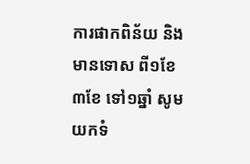ការផាកពិន័យ និងមានទោស ពី១ខែ ៣ខែ ទៅ១ឆ្នាំ សូមយកទំ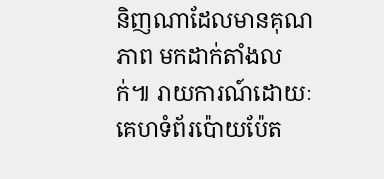និញណាដែលមានគុណភាព មកដាក់តាំងលក់៕ រាយការណ៍ដោយៈ គេហទំព័រប៉ោយប៉ែត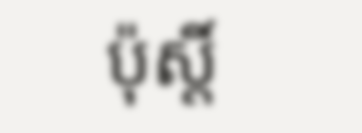ប៉ុស្តិ៍